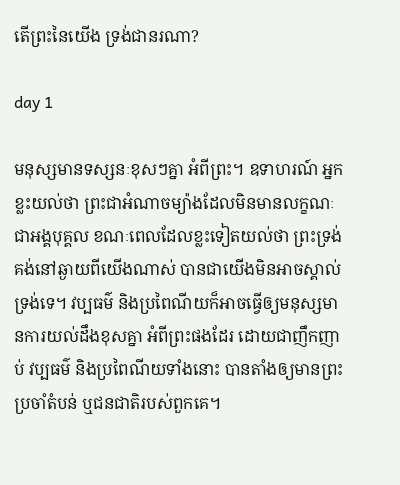តើព្រះនៃយើង ទ្រង់ជានរណា?

day 1

មនុស្សមានទស្សនៈខុសៗគ្នា អំពីព្រះ។ ឧទាហរណ៍ អ្នកខ្លះយល់ថា ព្រះជាអំណាចម្យ៉ាងដែលមិនមានលក្ខណៈជាអង្គបុគ្គល ខណៈពេលដែលខ្លះទៀតយល់ថា ព្រះទ្រង់គង់នៅឆ្ងាយពីយើងណាស់ បានជាយើងមិនអាចស្គាល់ទ្រង់ទេ។ វប្បធម៌ និងប្រពៃណីយក៏អាចធ្វើឲ្យមនុស្សមានការយល់ដឹងខុសគ្នា អំពីព្រះផងដែរ ដោយជាញឹកញាប់ វប្បធម៌ និងប្រពៃណីយទាំងនោះ បានតាំងឲ្យមានព្រះប្រចាំតំបន់ ឬជនជាតិរបស់ពួកគេ។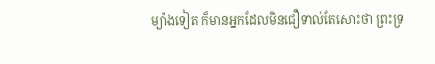ម្យ៉ាងទៀត ក៏មានអ្នកដែលមិនជឿទាល់តែសោះថា ព្រះទ្រ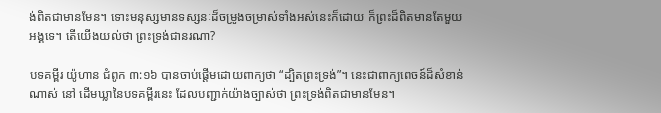ង់ពិតជាមានមែន។ ទោះមនុស្សមានទស្សនៈដ៏ចម្រូងចម្រាស់ទាំងអស់នេះក៏ដោយ ក៏ព្រះដ៏ពិតមានតែមួយអង្គទេ។ តើយើងយល់ថា ព្រះទ្រង់ជានរណា?

បទគម្ពីរ យ៉ូហាន ជំពូក ៣:១៦ បានចាប់ផ្តើមដោយពាក្យថា “ដ្បិតព្រះទ្រង់”។ នេះជាពាក្យពេចន៍ដ៏សំខាន់ណាស់ នៅ ដើមឃ្លានៃបទគម្ពីរនេះ ដែលបញ្ជាក់យ៉ាងច្បាស់ថា ព្រះទ្រង់ពិតជាមានមែន។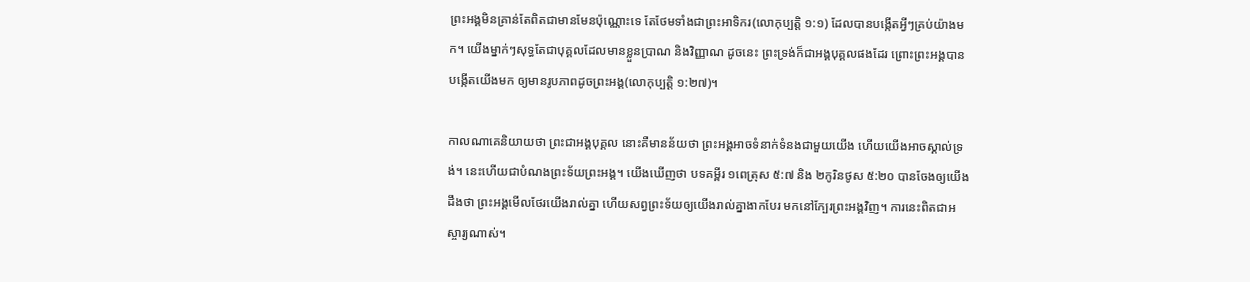ព្រះអង្គមិនគ្រាន់តែពិតជាមានមែនប៉ុណ្ណោះទេ តែថែមទាំងជាព្រះអាទិករ(លោកុប្បត្តិ ១:១) ដែលបានបង្កើតអ្វីៗគ្រប់យ៉ាងមក។ យើងម្នាក់ៗសុទ្ធតែជាបុគ្គលដែលមានខ្លួនប្រាណ និងវិញ្ញាណ ដូចនេះ ព្រះទ្រង់ក៏ជាអង្គបុគ្គលផងដែរ ព្រោះព្រះអង្គបានបង្កើតយើងមក ឲ្យមានរូបភាពដូចព្រះអង្គ(លោកុប្បត្តិ ១:២៧)។

កាលណាគេនិយាយថា ព្រះជាអង្គបុគ្គល នោះគឺមានន័យថា ព្រះអង្គអាចទំនាក់ទំនងជាមួយយើង ហើយយើងអាចស្គាល់ទ្រង់។ នេះហើយជាបំណងព្រះទ័យព្រះអង្គ។ យើងឃើញថា បទគម្ពីរ ១ពេត្រុស ៥:៧ និង ២កូរិនថូស ៥:២០ បានចែងឲ្យយើងដឹងថា ព្រះអង្គមើលថែរយើងរាល់គ្នា ហើយសព្វព្រះទ័យឲ្យយើងរាល់គ្នាងាកបែរ មកនៅក្បែរព្រះអង្គវិញ។ ការនេះពិតជាអស្ចារ្យណាស់។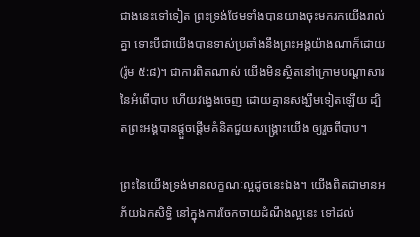ជាងនេះទៅទៀត ព្រះទ្រង់ថែមទាំងបានយាងចុះមករកយើងរាល់គ្នា ទោះបីជាយើងបានទាស់ប្រឆាំងនឹងព្រះអង្គយ៉ាងណាក៏ដោយ(រ៉ូម ៥:៨)។ ជាការពិតណាស់ យើងមិនស្ថិតនៅក្រោមបណ្តាសារនៃអំពើបាប ហើយវង្វេងចេញ ដោយគ្មានសង្ឃឹមទៀតឡើយ ដ្បិតព្រះអង្គបានផ្តួចផ្តើមគំនិតជួយសង្រ្គោះយើង ឲ្យរួចពីបាប។

ព្រះនៃយើងទ្រង់មានលក្ខណៈល្អដូចនេះឯង។ យើងពិតជាមានអភ័យឯកសិទ្ធិ នៅក្នុងការចែកចាយដំណឹងល្អនេះ ទៅដល់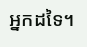អ្នកដទៃ។